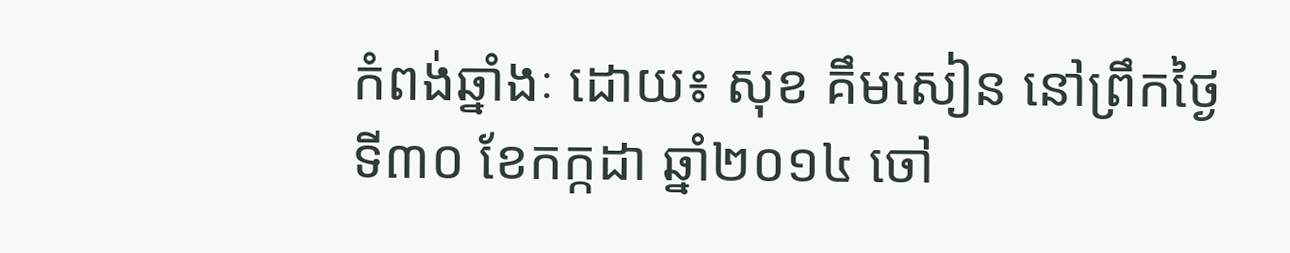កំពង់ឆ្នាំងៈ ដោយ៖ សុខ គឹមសៀន នៅព្រឹកថ្ងៃទី៣០ ខែកក្កដា ឆ្នាំ២០១៤ ចៅ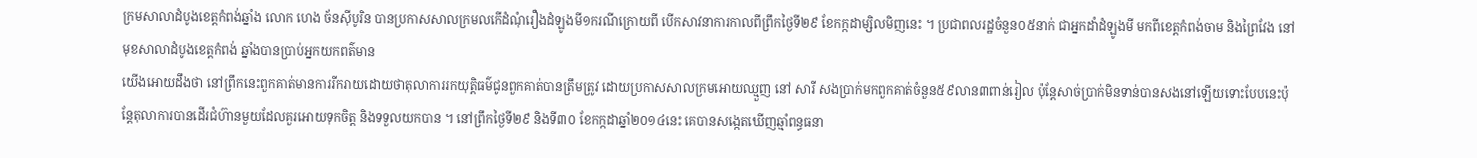ក្រមសាលាដំបូងខេត្តកំពង់ឆ្នាំង លោក ហេង ច័នស៊ីបូរិន បានប្រកាសសាលក្រមលកើដំណុំរឿងដំឡូងមី១ករណីក្រោយពី បើកសាវនាការកាលពីព្រឹកថ្ងៃទី២៩ ខែកក្កដាម្សិលមិញនេះ ។ ប្រជាពលរដ្ឋចំនួន០៥នាក់ ជាអ្នកដាំដំឡូងមី មកពីខេត្តកំពង់ចាម និងព្រៃវែង នៅមុខសាលាដំបូងខេត្ដកំពង់ ឆ្នាំងបានប្រាប់អ្នកយកពត៌មាន
យើងអោយដឹងថា នៅព្រឹកនេះពួកគាត់មានការរីករាយដោយថាតុលាការរកយុត្តិធម៌ជូនពួកគាត់បានត្រឹមត្រូវ ដោយប្រកាសសាលក្រមអោយឈ្មួញ នៅ សារី សងប្រាក់មកពួកគាត់ចំនួន៥៩លាន៣ពាន់រៀល ប៉ុន្តែសាច់ប្រាក់មិនទាន់បានសងនៅឡើយទោះបែបនេះប៉ុន្តែតុលាការបានដើរជំហ៊ានមួយដែលគួរអោយទុកចិត្ត និងទទួលយកបាន ។ នៅព្រឹកថ្ងៃទី២៩ និងទី៣០ ខែកក្កដាឆ្នាំ២០១៤នេះ គេបានសង្កេតឃើញឆ្មាំពន្ធធនា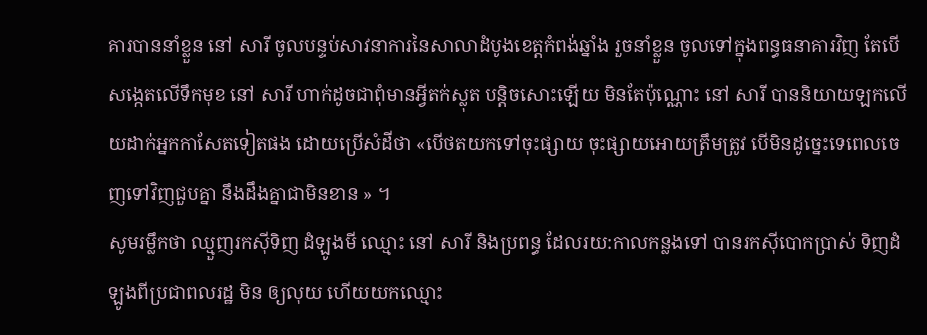គារបាននាំខ្លួន នៅ សារី ចូលបន្ទប់សាវនាការនៃសាលាដំបូងខេត្តកំពង់ឆ្នាំង រួចនាំខ្លួន ចូលទៅក្នុងពន្ធធនាគារវិញ តែបើសង្កេតលើទឹកមុខ នៅ សារី ហាក់ដូចជាពុំមានអ្វីតក់ស្លុត បន្តិចសោះឡើយ មិនតែប៉ុណ្ណោះ នៅ សារី បាននិយាយឡកលើយដាក់អ្នកកាសែតទៀតផង ដោយប្រើសំដីថា «បើថតយកទៅចុះផ្សាយ ចុះផ្សាយអោយត្រឹមត្រូវ បើមិនដូច្នេះទេពេលចេញទៅវិញជួបគ្នា នឹងដឹងគ្នាជាមិនខាន » ។
សូមរម្លឹកថា ឈ្មួញរកស៊ីទិញ ដំឡូងមី ឈ្មោះ នៅ សារី និងប្រពន្ធ ដែលរយ:កាលកន្លងទៅ បានរកស៊ីបោកប្រាស់ ទិញដំឡូងពីប្រជាពលរដ្ឋ មិន ឲ្យលុយ ហើយយកឈ្មោះ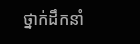ថ្នាក់ដឹកនាំ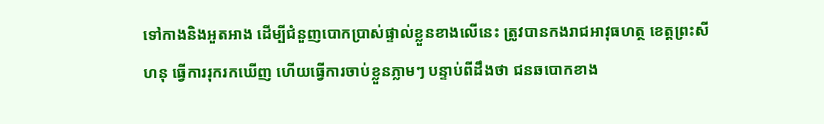ទៅកាងនិងអួតអាង ដើម្បីជំនួញបោកប្រាស់ផ្ទាល់ខ្លួនខាងលើនេះ ត្រូវបានកងរាជអាវុធហត្ថ ខេត្តព្រះសីហនុ ធ្វើការរុករកឃើញ ហើយធ្វើការចាប់ខ្លួនភ្លាមៗ បន្ទាប់ពីដឹងថា ជនឆបោកខាង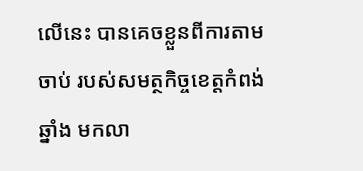លើនេះ បានគេចខ្លួនពីការតាមចាប់ របស់សមត្ថកិច្ចខេត្តកំពង់ឆ្នាំង មកលា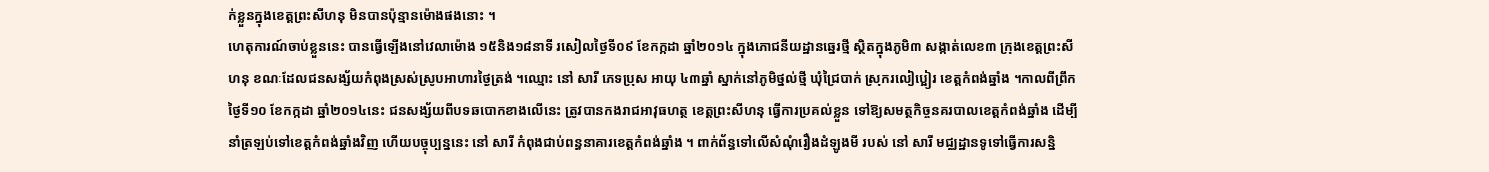ក់ខ្លួនក្នុងខេត្តព្រះសីហនុ មិនបានប៉ុន្មានម៉ោងផងនោះ ។
ហេតុការណ៍ចាប់ខ្លួននេះ បានធ្វើឡើងនៅវេលាម៉ោង ១៥និង១៨នាទី រសៀលថ្ងៃទី០៩ ខែកក្កដា ឆ្នាំ២០១៤ ក្នុងភោជនីយដ្ឋានឆ្នេរថ្មី ស្ថិតក្នុងភូមិ៣ សង្កាត់លេខ៣ ក្រុងខេត្តព្រះសីហនុ ខណៈដែលជនសង្ស័យកំពុងស្រស់ស្រូបអាហារថ្ងៃត្រង់ ។ឈ្មោះ នៅ សារី ភេទប្រុស អាយុ ៤៣ឆ្នាំ ស្នាក់នៅភូមិថ្នល់ថ្មី ឃុំជ្រៃបាក់ ស្រុករលៀប្អៀរ ខេត្តកំពង់ឆ្នាំង ។កាលពីព្រឹកថ្ងៃទី១០ ខែកក្កដា ឆ្នាំ២០១៤នេះ ជនសង្ស័យពីបទឆបោកខាងលើនេះ ត្រូវបានកងរាជអាវុធហត្ថ ខេត្តព្រះសីហនុ ធ្វើការប្រគល់ខ្លួន ទៅឱ្យសមត្ថកិច្ចនគរបាលខេត្តកំពង់ឆ្នាំង ដើម្បីនាំត្រឡប់ទៅខេត្តកំពង់ឆ្នាំងវិញ ហើយបច្ចុប្បន្ននេះ នៅ សារី កំពុងជាប់ពន្ធនាគារខេត្តកំពង់ឆ្នាំង ។ ពាក់ព័ន្ធទៅលើសំណុំរឿងដំឡូងមី របស់ នៅ សារី មជ្ឈដ្ឋានទូទៅធ្វើការសន្និ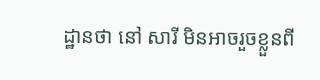ដ្ឋានថា នៅ សារី មិនអាចរួចខ្លួនពី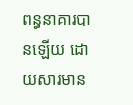ពន្ធនាគារបានឡើយ ដោយសារមាន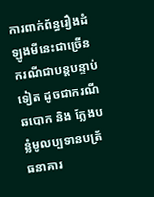ការពាក់ព័ន្ធរឿងដំឡូងមីនេះជាច្រើនករណីជាបន្តបន្ទាប់ទៀត ដូចជាករណីឆបោក និង ក្លែងបន្លំមូលប្បទានបត្រ័ធនាគារ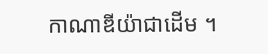កាណាឌីយ៉ាជាដើម ។